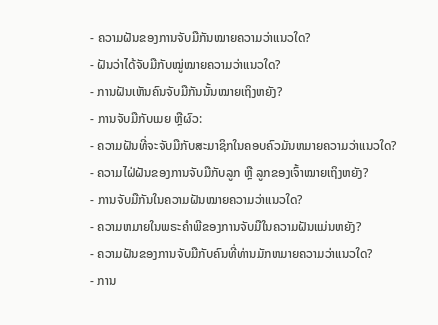- ຄວາມຝັນຂອງການຈັບມືກັນໝາຍຄວາມວ່າແນວໃດ?
- ຝັນວ່າໄດ້ຈັບມືກັບໝູ່ໝາຍຄວາມວ່າແນວໃດ?
- ການຝັນເຫັນຄົນຈັບມືກັນນັ້ນໝາຍເຖິງຫຍັງ?
- ການຈັບມືກັບເມຍ ຫຼືຜົວ:
- ຄວາມຝັນທີ່ຈະຈັບມືກັບສະມາຊິກໃນຄອບຄົວມັນຫມາຍຄວາມວ່າແນວໃດ?
- ຄວາມໄຝ່ຝັນຂອງການຈັບມືກັບລູກ ຫຼື ລູກຂອງເຈົ້າໝາຍເຖິງຫຍັງ?
- ການຈັບມືກັນໃນຄວາມຝັນໝາຍຄວາມວ່າແນວໃດ?
- ຄວາມຫມາຍໃນພຣະຄໍາພີຂອງການຈັບມືໃນຄວາມຝັນແມ່ນຫຍັງ?
- ຄວາມຝັນຂອງການຈັບມືກັບຄົນທີ່ທ່ານມັກຫມາຍຄວາມວ່າແນວໃດ?
- ການ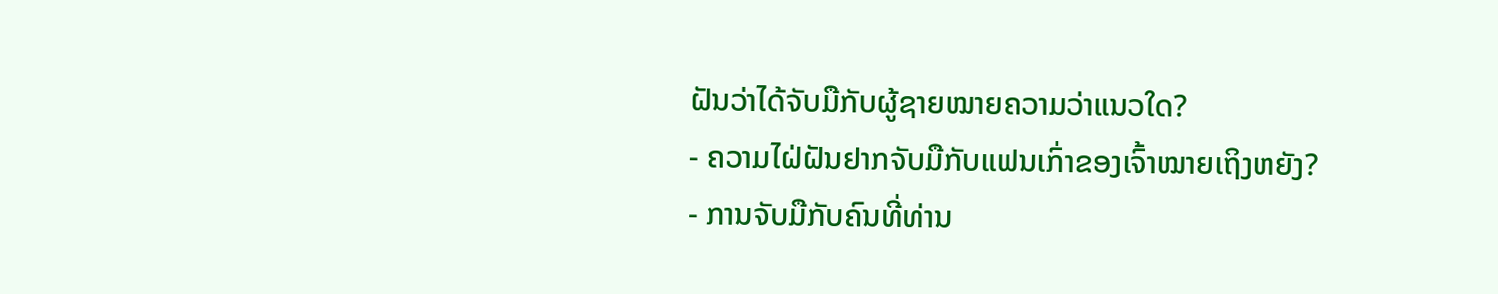ຝັນວ່າໄດ້ຈັບມືກັບຜູ້ຊາຍໝາຍຄວາມວ່າແນວໃດ?
- ຄວາມໄຝ່ຝັນຢາກຈັບມືກັບແຟນເກົ່າຂອງເຈົ້າໝາຍເຖິງຫຍັງ?
- ການຈັບມືກັບຄົນທີ່ທ່ານ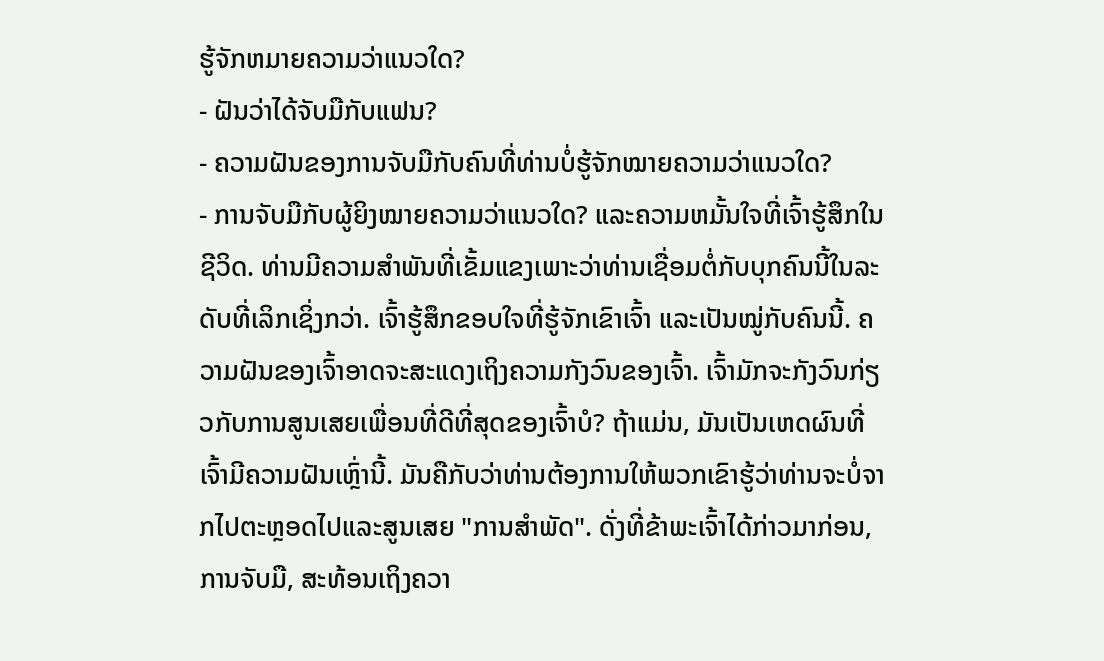ຮູ້ຈັກຫມາຍຄວາມວ່າແນວໃດ?
- ຝັນວ່າໄດ້ຈັບມືກັບແຟນ?
- ຄວາມຝັນຂອງການຈັບມືກັບຄົນທີ່ທ່ານບໍ່ຮູ້ຈັກໝາຍຄວາມວ່າແນວໃດ?
- ການຈັບມືກັບຜູ້ຍິງໝາຍຄວາມວ່າແນວໃດ? ແລະຄວາມຫມັ້ນໃຈທີ່ເຈົ້າຮູ້ສຶກໃນຊີວິດ. ທ່ານມີຄວາມສໍາພັນທີ່ເຂັ້ມແຂງເພາະວ່າທ່ານເຊື່ອມຕໍ່ກັບບຸກຄົນນີ້ໃນລະດັບທີ່ເລິກເຊິ່ງກວ່າ. ເຈົ້າຮູ້ສຶກຂອບໃຈທີ່ຮູ້ຈັກເຂົາເຈົ້າ ແລະເປັນໝູ່ກັບຄົນນີ້. ຄວາມຝັນຂອງເຈົ້າອາດຈະສະແດງເຖິງຄວາມກັງວົນຂອງເຈົ້າ. ເຈົ້າມັກຈະກັງວົນກ່ຽວກັບການສູນເສຍເພື່ອນທີ່ດີທີ່ສຸດຂອງເຈົ້າບໍ? ຖ້າແມ່ນ, ມັນເປັນເຫດຜົນທີ່ເຈົ້າມີຄວາມຝັນເຫຼົ່ານີ້. ມັນຄືກັບວ່າທ່ານຕ້ອງການໃຫ້ພວກເຂົາຮູ້ວ່າທ່ານຈະບໍ່ຈາກໄປຕະຫຼອດໄປແລະສູນເສຍ "ການສໍາພັດ". ດັ່ງທີ່ຂ້າພະເຈົ້າໄດ້ກ່າວມາກ່ອນ, ການຈັບມື, ສະທ້ອນເຖິງຄວາ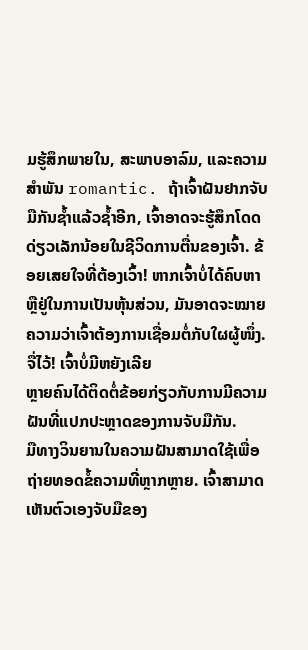ມຮູ້ສຶກພາຍໃນ, ສະພາບອາລົມ, ແລະຄວາມສໍາພັນ romantic. ຖ້າເຈົ້າຝັນຢາກຈັບມືກັນຊໍ້າແລ້ວຊໍ້າອີກ, ເຈົ້າອາດຈະຮູ້ສຶກໂດດດ່ຽວເລັກນ້ອຍໃນຊີວິດການຕື່ນຂອງເຈົ້າ. ຂ້ອຍເສຍໃຈທີ່ຕ້ອງເວົ້າ! ຫາກເຈົ້າບໍ່ໄດ້ຄົບຫາ ຫຼືຢູ່ໃນການເປັນຫຸ້ນສ່ວນ, ມັນອາດຈະໝາຍຄວາມວ່າເຈົ້າຕ້ອງການເຊື່ອມຕໍ່ກັບໃຜຜູ້ໜຶ່ງ. ຈື່ໄວ້! ເຈົ້າບໍ່ມີຫຍັງເລີຍ
ຫຼາຍຄົນໄດ້ຕິດຕໍ່ຂ້ອຍກ່ຽວກັບການມີຄວາມຝັນທີ່ແປກປະຫຼາດຂອງການຈັບມືກັນ.
ມືທາງວິນຍານໃນຄວາມຝັນສາມາດໃຊ້ເພື່ອຖ່າຍທອດຂໍ້ຄວາມທີ່ຫຼາກຫຼາຍ. ເຈົ້າສາມາດເຫັນຕົວເອງຈັບມືຂອງ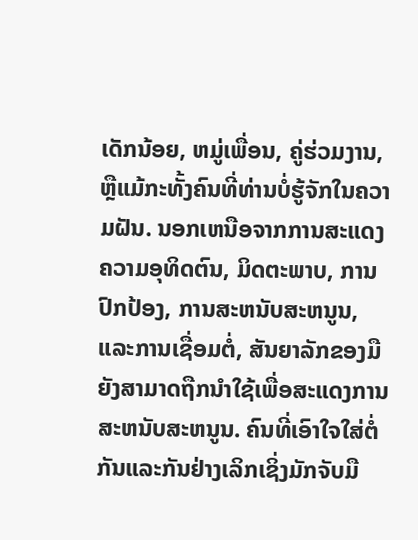ເດັກນ້ອຍ, ຫມູ່ເພື່ອນ, ຄູ່ຮ່ວມງານ, ຫຼືແມ້ກະທັ້ງຄົນທີ່ທ່ານບໍ່ຮູ້ຈັກໃນຄວາມຝັນ. ນອກເຫນືອຈາກການສະແດງຄວາມອຸທິດຕົນ, ມິດຕະພາບ, ການປົກປ້ອງ, ການສະຫນັບສະຫນູນ, ແລະການເຊື່ອມຕໍ່, ສັນຍາລັກຂອງມືຍັງສາມາດຖືກນໍາໃຊ້ເພື່ອສະແດງການສະຫນັບສະຫນູນ. ຄົນທີ່ເອົາໃຈໃສ່ຕໍ່ກັນແລະກັນຢ່າງເລິກເຊິ່ງມັກຈັບມື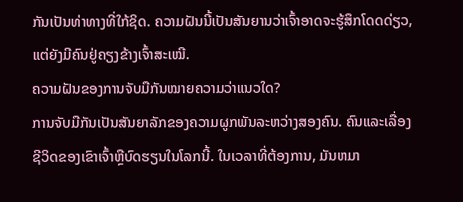ກັນເປັນທ່າທາງທີ່ໃກ້ຊິດ. ຄວາມຝັນນີ້ເປັນສັນຍານວ່າເຈົ້າອາດຈະຮູ້ສຶກໂດດດ່ຽວ, ແຕ່ຍັງມີຄົນຢູ່ຄຽງຂ້າງເຈົ້າສະເໝີ.
ຄວາມຝັນຂອງການຈັບມືກັນໝາຍຄວາມວ່າແນວໃດ?
ການຈັບມືກັນເປັນສັນຍາລັກຂອງຄວາມຜູກພັນລະຫວ່າງສອງຄົນ. ຄົນແລະເລື່ອງຊີວິດຂອງເຂົາເຈົ້າຫຼືບົດຮຽນໃນໂລກນີ້. ໃນເວລາທີ່ຕ້ອງການ, ມັນຫມາ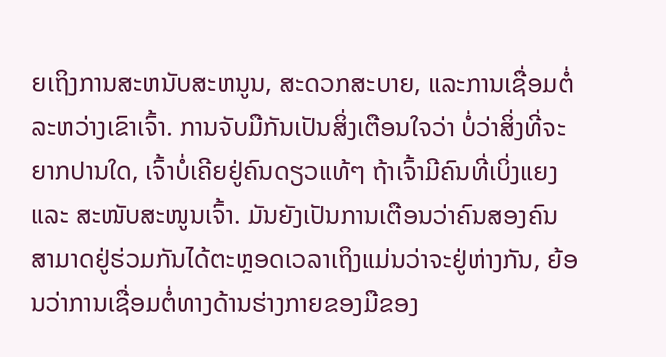ຍເຖິງການສະຫນັບສະຫນູນ, ສະດວກສະບາຍ, ແລະການເຊື່ອມຕໍ່ລະຫວ່າງເຂົາເຈົ້າ. ການຈັບມືກັນເປັນສິ່ງເຕືອນໃຈວ່າ ບໍ່ວ່າສິ່ງທີ່ຈະຍາກປານໃດ, ເຈົ້າບໍ່ເຄີຍຢູ່ຄົນດຽວແທ້ໆ ຖ້າເຈົ້າມີຄົນທີ່ເບິ່ງແຍງ ແລະ ສະໜັບສະໜູນເຈົ້າ. ມັນຍັງເປັນການເຕືອນວ່າຄົນສອງຄົນສາມາດຢູ່ຮ່ວມກັນໄດ້ຕະຫຼອດເວລາເຖິງແມ່ນວ່າຈະຢູ່ຫ່າງກັນ, ຍ້ອນວ່າການເຊື່ອມຕໍ່ທາງດ້ານຮ່າງກາຍຂອງມືຂອງ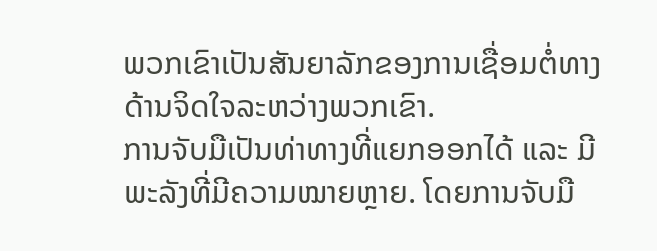ພວກເຂົາເປັນສັນຍາລັກຂອງການເຊື່ອມຕໍ່ທາງດ້ານຈິດໃຈລະຫວ່າງພວກເຂົາ.
ການຈັບມືເປັນທ່າທາງທີ່ແຍກອອກໄດ້ ແລະ ມີພະລັງທີ່ມີຄວາມໝາຍຫຼາຍ. ໂດຍການຈັບມື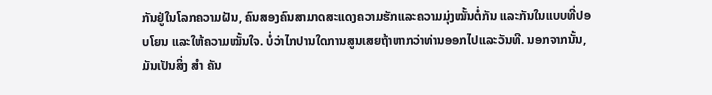ກັນຢູ່ໃນໂລກຄວາມຝັນ, ຄົນສອງຄົນສາມາດສະແດງຄວາມຮັກແລະຄວາມມຸ່ງໝັ້ນຕໍ່ກັນ ແລະກັນໃນແບບທີ່ປອບໂຍນ ແລະໃຫ້ຄວາມໝັ້ນໃຈ. ບໍ່ວ່າໄກປານໃດການສູນເສຍຖ້າຫາກວ່າທ່ານອອກໄປແລະວັນທີ. ນອກຈາກນັ້ນ, ມັນເປັນສິ່ງ ສຳ ຄັນ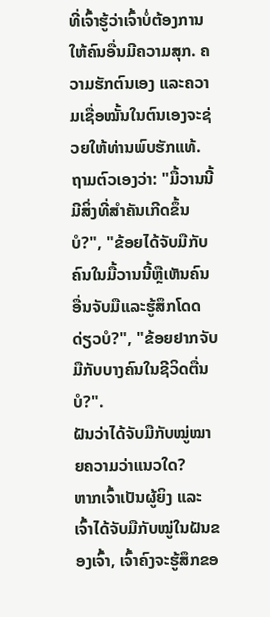ທີ່ເຈົ້າຮູ້ວ່າເຈົ້າບໍ່ຕ້ອງການໃຫ້ຄົນອື່ນມີຄວາມສຸກ. ຄວາມຮັກຕົນເອງ ແລະຄວາມເຊື່ອໝັ້ນໃນຕົນເອງຈະຊ່ວຍໃຫ້ທ່ານພົບຮັກແທ້. ຖາມຕົວເອງວ່າ: "ມື້ວານນີ້ມີສິ່ງທີ່ສໍາຄັນເກີດຂຶ້ນບໍ?", "ຂ້ອຍໄດ້ຈັບມືກັບຄົນໃນມື້ວານນີ້ຫຼືເຫັນຄົນອື່ນຈັບມືແລະຮູ້ສຶກໂດດດ່ຽວບໍ?", "ຂ້ອຍຢາກຈັບມືກັບບາງຄົນໃນຊີວິດຕື່ນບໍ?".
ຝັນວ່າໄດ້ຈັບມືກັບໝູ່ໝາຍຄວາມວ່າແນວໃດ?
ຫາກເຈົ້າເປັນຜູ້ຍິງ ແລະ ເຈົ້າໄດ້ຈັບມືກັບໝູ່ໃນຝັນຂອງເຈົ້າ, ເຈົ້າຄົງຈະຮູ້ສຶກຂອ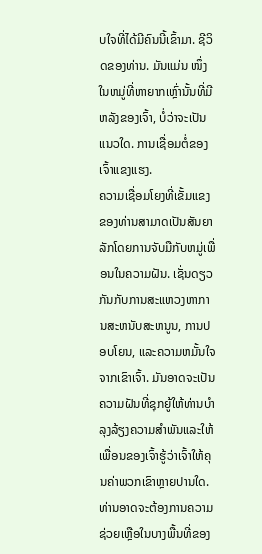ບໃຈທີ່ໄດ້ມີຄົນນີ້ເຂົ້າມາ. ຊີວິດຂອງທ່ານ. ມັນແມ່ນ ໜຶ່ງ ໃນຫມູ່ທີ່ຫາຍາກເຫຼົ່ານັ້ນທີ່ມີຫລັງຂອງເຈົ້າ, ບໍ່ວ່າຈະເປັນແນວໃດ. ການເຊື່ອມຕໍ່ຂອງເຈົ້າແຂງແຮງ.
ຄວາມເຊື່ອມໂຍງທີ່ເຂັ້ມແຂງຂອງທ່ານສາມາດເປັນສັນຍາລັກໂດຍການຈັບມືກັບຫມູ່ເພື່ອນໃນຄວາມຝັນ. ເຊັ່ນດຽວກັນກັບການສະແຫວງຫາການສະຫນັບສະຫນູນ, ການປອບໂຍນ, ແລະຄວາມຫມັ້ນໃຈຈາກເຂົາເຈົ້າ. ມັນອາດຈະເປັນຄວາມຝັນທີ່ຊຸກຍູ້ໃຫ້ທ່ານບໍາລຸງລ້ຽງຄວາມສໍາພັນແລະໃຫ້ເພື່ອນຂອງເຈົ້າຮູ້ວ່າເຈົ້າໃຫ້ຄຸນຄ່າພວກເຂົາຫຼາຍປານໃດ. ທ່ານອາດຈະຕ້ອງການຄວາມຊ່ວຍເຫຼືອໃນບາງພື້ນທີ່ຂອງ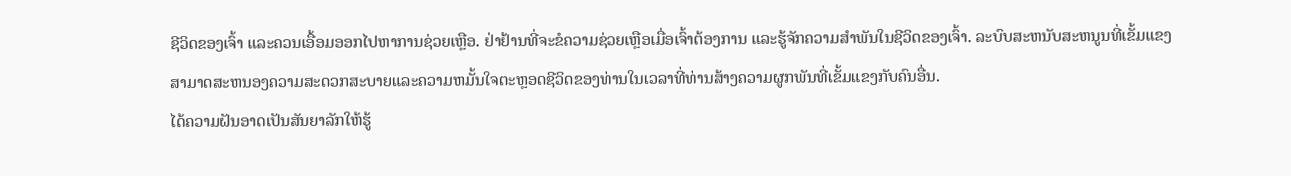ຊີວິດຂອງເຈົ້າ ແລະຄວນເອື້ອມອອກໄປຫາການຊ່ວຍເຫຼືອ. ຢ່າຢ້ານທີ່ຈະຂໍຄວາມຊ່ວຍເຫຼືອເມື່ອເຈົ້າຕ້ອງການ ແລະຮູ້ຈັກຄວາມສຳພັນໃນຊີວິດຂອງເຈົ້າ. ລະບົບສະຫນັບສະຫນູນທີ່ເຂັ້ມແຂງສາມາດສະຫນອງຄວາມສະດວກສະບາຍແລະຄວາມຫມັ້ນໃຈຕະຫຼອດຊີວິດຂອງທ່ານໃນເວລາທີ່ທ່ານສ້າງຄວາມຜູກພັນທີ່ເຂັ້ມແຂງກັບຄົນອື່ນ.
ໄດ້ຄວາມຝັນອາດເປັນສັນຍາລັກໃຫ້ຮູ້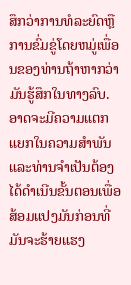ສຶກວ່າການທໍລະຍົດຫຼືການຂົ່ມຂູ່ໂດຍຫມູ່ເພື່ອນຂອງທ່ານຖ້າຫາກວ່າມັນຮູ້ສຶກໃນທາງລົບ. ອາດຈະມີຄວາມແຕກແຍກໃນຄວາມສໍາພັນແລະທ່ານຈໍາເປັນຕ້ອງໄດ້ດໍາເນີນຂັ້ນຕອນເພື່ອສ້ອມແປງມັນກ່ອນທີ່ມັນຈະຮ້າຍແຮງ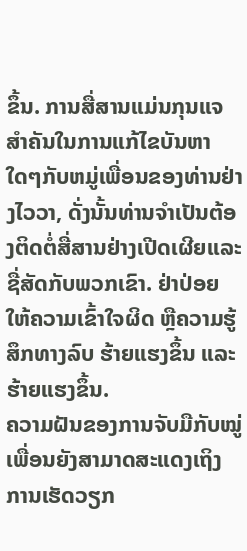ຂຶ້ນ. ການສື່ສານແມ່ນກຸນແຈສໍາຄັນໃນການແກ້ໄຂບັນຫາໃດໆກັບຫມູ່ເພື່ອນຂອງທ່ານຢ່າງໄວວາ, ດັ່ງນັ້ນທ່ານຈໍາເປັນຕ້ອງຕິດຕໍ່ສື່ສານຢ່າງເປີດເຜີຍແລະຊື່ສັດກັບພວກເຂົາ. ຢ່າປ່ອຍໃຫ້ຄວາມເຂົ້າໃຈຜິດ ຫຼືຄວາມຮູ້ສຶກທາງລົບ ຮ້າຍແຮງຂຶ້ນ ແລະຮ້າຍແຮງຂຶ້ນ.
ຄວາມຝັນຂອງການຈັບມືກັບໝູ່ເພື່ອນຍັງສາມາດສະແດງເຖິງການເຮັດວຽກ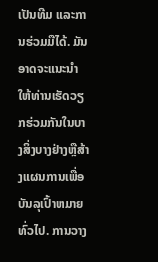ເປັນທີມ ແລະການຮ່ວມມືໄດ້. ມັນອາດຈະແນະນໍາໃຫ້ທ່ານເຮັດວຽກຮ່ວມກັນໃນບາງສິ່ງບາງຢ່າງຫຼືສ້າງແຜນການເພື່ອບັນລຸເປົ້າຫມາຍທົ່ວໄປ. ການວາງ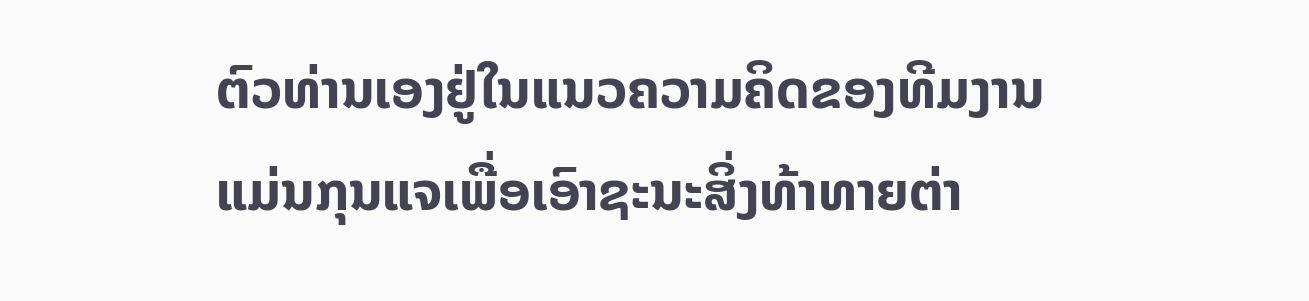ຕົວທ່ານເອງຢູ່ໃນແນວຄວາມຄິດຂອງທີມງານແມ່ນກຸນແຈເພື່ອເອົາຊະນະສິ່ງທ້າທາຍຕ່າ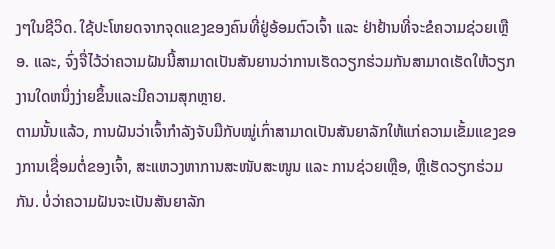ງໆໃນຊີວິດ. ໃຊ້ປະໂຫຍດຈາກຈຸດແຂງຂອງຄົນທີ່ຢູ່ອ້ອມຕົວເຈົ້າ ແລະ ຢ່າຢ້ານທີ່ຈະຂໍຄວາມຊ່ວຍເຫຼືອ. ແລະ, ຈົ່ງຈື່ໄວ້ວ່າຄວາມຝັນນີ້ສາມາດເປັນສັນຍານວ່າການເຮັດວຽກຮ່ວມກັນສາມາດເຮັດໃຫ້ວຽກງານໃດຫນຶ່ງງ່າຍຂຶ້ນແລະມີຄວາມສຸກຫຼາຍ.
ຕາມນັ້ນແລ້ວ, ການຝັນວ່າເຈົ້າກຳລັງຈັບມືກັບໝູ່ເກົ່າສາມາດເປັນສັນຍາລັກໃຫ້ແກ່ຄວາມເຂັ້ມແຂງຂອງການເຊື່ອມຕໍ່ຂອງເຈົ້າ, ສະແຫວງຫາການສະໜັບສະໜູນ ແລະ ການຊ່ວຍເຫຼືອ, ຫຼືເຮັດວຽກຮ່ວມກັນ. ບໍ່ວ່າຄວາມຝັນຈະເປັນສັນຍາລັກ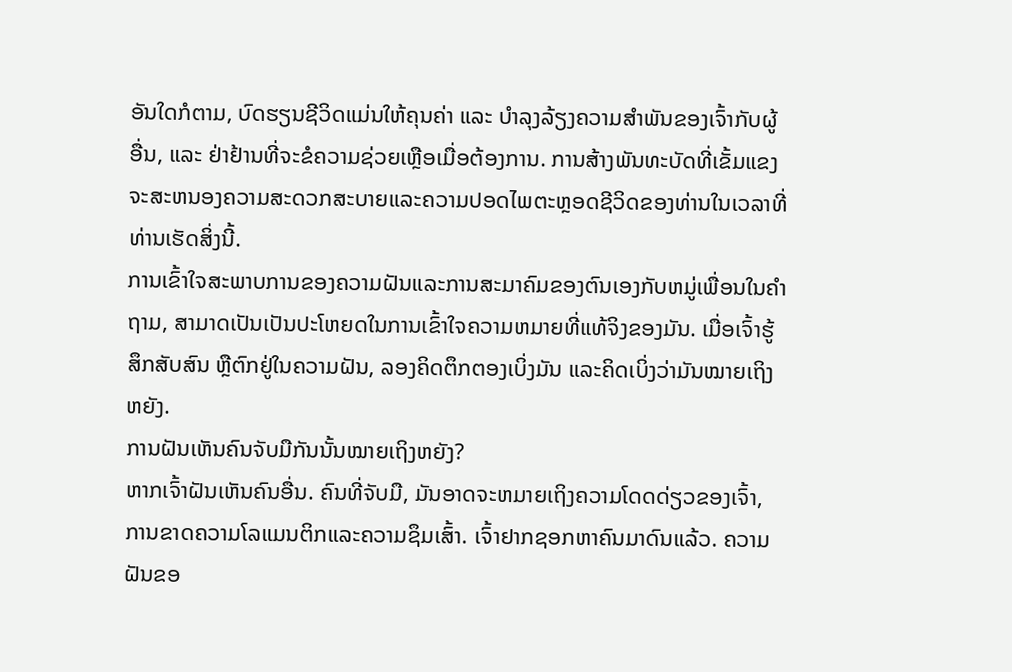ອັນໃດກໍຕາມ, ບົດຮຽນຊີວິດແມ່ນໃຫ້ຄຸນຄ່າ ແລະ ບໍາລຸງລ້ຽງຄວາມສຳພັນຂອງເຈົ້າກັບຜູ້ອື່ນ, ແລະ ຢ່າຢ້ານທີ່ຈະຂໍຄວາມຊ່ວຍເຫຼືອເມື່ອຕ້ອງການ. ການສ້າງພັນທະບັດທີ່ເຂັ້ມແຂງຈະສະຫນອງຄວາມສະດວກສະບາຍແລະຄວາມປອດໄພຕະຫຼອດຊີວິດຂອງທ່ານໃນເວລາທີ່ທ່ານເຮັດສິ່ງນີ້.
ການເຂົ້າໃຈສະພາບການຂອງຄວາມຝັນແລະການສະມາຄົມຂອງຕົນເອງກັບຫມູ່ເພື່ອນໃນຄໍາຖາມ, ສາມາດເປັນເປັນປະໂຫຍດໃນການເຂົ້າໃຈຄວາມຫມາຍທີ່ແທ້ຈິງຂອງມັນ. ເມື່ອເຈົ້າຮູ້ສຶກສັບສົນ ຫຼືຕົກຢູ່ໃນຄວາມຝັນ, ລອງຄິດຕຶກຕອງເບິ່ງມັນ ແລະຄິດເບິ່ງວ່າມັນໝາຍເຖິງຫຍັງ.
ການຝັນເຫັນຄົນຈັບມືກັນນັ້ນໝາຍເຖິງຫຍັງ?
ຫາກເຈົ້າຝັນເຫັນຄົນອື່ນ. ຄົນທີ່ຈັບມື, ມັນອາດຈະຫມາຍເຖິງຄວາມໂດດດ່ຽວຂອງເຈົ້າ, ການຂາດຄວາມໂລແມນຕິກແລະຄວາມຊຶມເສົ້າ. ເຈົ້າຢາກຊອກຫາຄົນມາດົນແລ້ວ. ຄວາມຝັນຂອ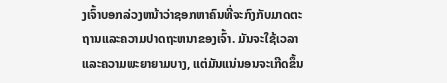ງເຈົ້າບອກລ່ວງຫນ້າວ່າຊອກຫາຄົນທີ່ຈະກົງກັບມາດຕະຖານແລະຄວາມປາດຖະຫນາຂອງເຈົ້າ. ມັນຈະໃຊ້ເວລາແລະຄວາມພະຍາຍາມບາງ, ແຕ່ມັນແນ່ນອນຈະເກີດຂຶ້ນ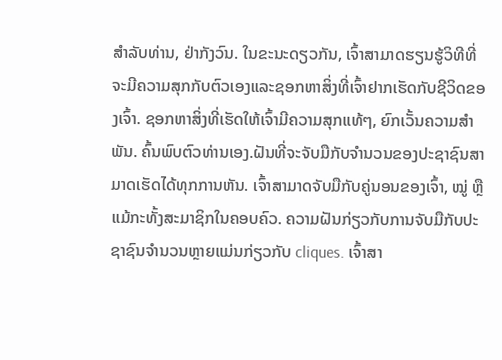ສໍາລັບທ່ານ, ຢ່າກັງວົນ. ໃນຂະນະດຽວກັນ, ເຈົ້າສາມາດຮຽນຮູ້ວິທີທີ່ຈະມີຄວາມສຸກກັບຕົວເອງແລະຊອກຫາສິ່ງທີ່ເຈົ້າຢາກເຮັດກັບຊີວິດຂອງເຈົ້າ. ຊອກຫາສິ່ງທີ່ເຮັດໃຫ້ເຈົ້າມີຄວາມສຸກແທ້ໆ, ຍົກເວັ້ນຄວາມສໍາພັນ. ຄົ້ນພົບຕົວທ່ານເອງ.ຝັນທີ່ຈະຈັບມືກັບຈໍານວນຂອງປະຊາຊົນສາມາດເຮັດໄດ້ທຸກການຫັນ. ເຈົ້າສາມາດຈັບມືກັບຄູ່ນອນຂອງເຈົ້າ, ໝູ່ ຫຼືແມ້ກະທັ້ງສະມາຊິກໃນຄອບຄົວ. ຄວາມຝັນກ່ຽວກັບການຈັບມືກັບປະຊາຊົນຈໍານວນຫຼາຍແມ່ນກ່ຽວກັບ cliques. ເຈົ້າສາ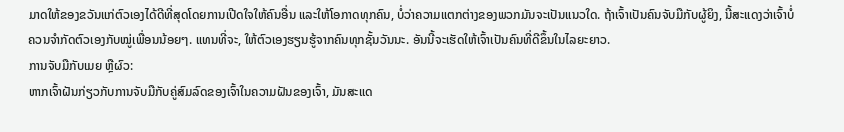ມາດໃຫ້ຂອງຂວັນແກ່ຕົວເອງໄດ້ດີທີ່ສຸດໂດຍການເປີດໃຈໃຫ້ຄົນອື່ນ ແລະໃຫ້ໂອກາດທຸກຄົນ, ບໍ່ວ່າຄວາມແຕກຕ່າງຂອງພວກມັນຈະເປັນແນວໃດ. ຖ້າເຈົ້າເປັນຄົນຈັບມືກັບຜູ້ຍິງ, ນີ້ສະແດງວ່າເຈົ້າບໍ່ຄວນຈຳກັດຕົວເອງກັບໝູ່ເພື່ອນນ້ອຍໆ. ແທນທີ່ຈະ, ໃຫ້ຕົວເອງຮຽນຮູ້ຈາກຄົນທຸກຊັ້ນວັນນະ. ອັນນີ້ຈະເຮັດໃຫ້ເຈົ້າເປັນຄົນທີ່ດີຂຶ້ນໃນໄລຍະຍາວ.
ການຈັບມືກັບເມຍ ຫຼືຜົວ:
ຫາກເຈົ້າຝັນກ່ຽວກັບການຈັບມືກັບຄູ່ສົມລົດຂອງເຈົ້າໃນຄວາມຝັນຂອງເຈົ້າ, ມັນສະແດ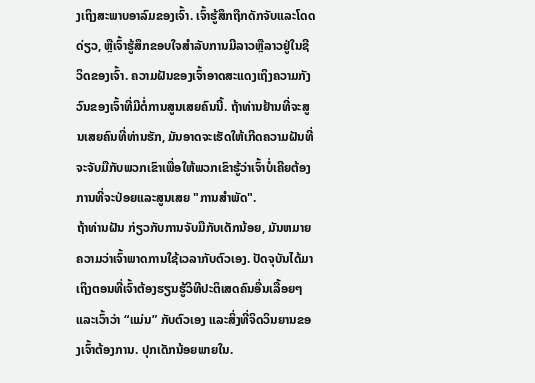ງເຖິງສະພາບອາລົມຂອງເຈົ້າ. ເຈົ້າຮູ້ສຶກຖືກດັກຈັບແລະໂດດດ່ຽວ, ຫຼືເຈົ້າຮູ້ສຶກຂອບໃຈສໍາລັບການມີລາວຫຼືລາວຢູ່ໃນຊີວິດຂອງເຈົ້າ. ຄວາມຝັນຂອງເຈົ້າອາດສະແດງເຖິງຄວາມກັງວົນຂອງເຈົ້າທີ່ມີຕໍ່ການສູນເສຍຄົນນີ້. ຖ້າທ່ານຢ້ານທີ່ຈະສູນເສຍຄົນທີ່ທ່ານຮັກ, ມັນອາດຈະເຮັດໃຫ້ເກີດຄວາມຝັນທີ່ຈະຈັບມືກັບພວກເຂົາເພື່ອໃຫ້ພວກເຂົາຮູ້ວ່າເຈົ້າບໍ່ເຄີຍຕ້ອງການທີ່ຈະປ່ອຍແລະສູນເສຍ "ການສໍາພັດ".
ຖ້າທ່ານຝັນ ກ່ຽວກັບການຈັບມືກັບເດັກນ້ອຍ, ມັນຫມາຍຄວາມວ່າເຈົ້າພາດການໃຊ້ເວລາກັບຕົວເອງ. ປັດຈຸບັນໄດ້ມາເຖິງຕອນທີ່ເຈົ້າຕ້ອງຮຽນຮູ້ວິທີປະຕິເສດຄົນອື່ນເລື້ອຍໆ ແລະເວົ້າວ່າ “ແມ່ນ” ກັບຕົວເອງ ແລະສິ່ງທີ່ຈິດວິນຍານຂອງເຈົ້າຕ້ອງການ. ປຸກເດັກນ້ອຍພາຍໃນ.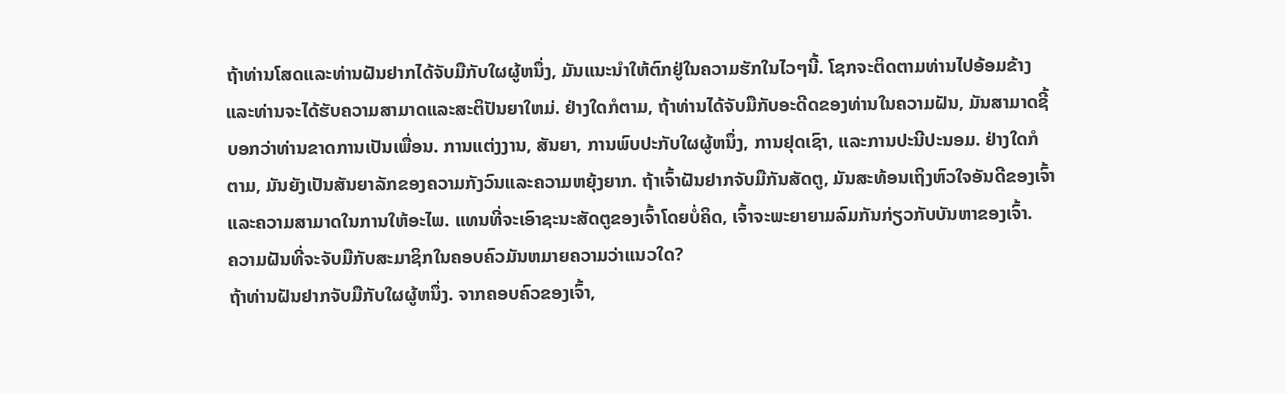ຖ້າທ່ານໂສດແລະທ່ານຝັນຢາກໄດ້ຈັບມືກັບໃຜຜູ້ຫນຶ່ງ, ມັນແນະນໍາໃຫ້ຕົກຢູ່ໃນຄວາມຮັກໃນໄວໆນີ້. ໂຊກຈະຕິດຕາມທ່ານໄປອ້ອມຂ້າງແລະທ່ານຈະໄດ້ຮັບຄວາມສາມາດແລະສະຕິປັນຍາໃຫມ່. ຢ່າງໃດກໍຕາມ, ຖ້າທ່ານໄດ້ຈັບມືກັບອະດີດຂອງທ່ານໃນຄວາມຝັນ, ມັນສາມາດຊີ້ບອກວ່າທ່ານຂາດການເປັນເພື່ອນ. ການແຕ່ງງານ, ສັນຍາ, ການພົບປະກັບໃຜຜູ້ຫນຶ່ງ, ການຢຸດເຊົາ, ແລະການປະນີປະນອມ. ຢ່າງໃດກໍຕາມ, ມັນຍັງເປັນສັນຍາລັກຂອງຄວາມກັງວົນແລະຄວາມຫຍຸ້ງຍາກ. ຖ້າເຈົ້າຝັນຢາກຈັບມືກັນສັດຕູ, ມັນສະທ້ອນເຖິງຫົວໃຈອັນດີຂອງເຈົ້າແລະຄວາມສາມາດໃນການໃຫ້ອະໄພ. ແທນທີ່ຈະເອົາຊະນະສັດຕູຂອງເຈົ້າໂດຍບໍ່ຄິດ, ເຈົ້າຈະພະຍາຍາມລົມກັນກ່ຽວກັບບັນຫາຂອງເຈົ້າ.
ຄວາມຝັນທີ່ຈະຈັບມືກັບສະມາຊິກໃນຄອບຄົວມັນຫມາຍຄວາມວ່າແນວໃດ?
ຖ້າທ່ານຝັນຢາກຈັບມືກັບໃຜຜູ້ຫນຶ່ງ. ຈາກຄອບຄົວຂອງເຈົ້າ,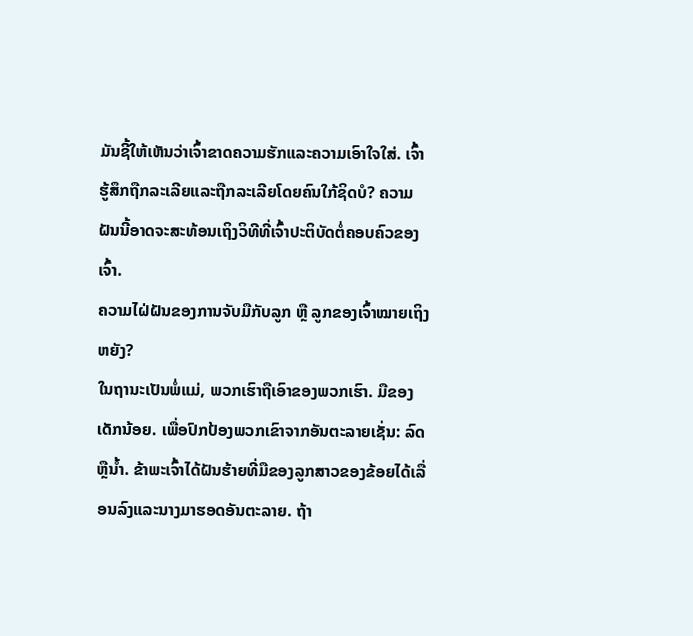ມັນຊີ້ໃຫ້ເຫັນວ່າເຈົ້າຂາດຄວາມຮັກແລະຄວາມເອົາໃຈໃສ່. ເຈົ້າຮູ້ສຶກຖືກລະເລີຍແລະຖືກລະເລີຍໂດຍຄົນໃກ້ຊິດບໍ? ຄວາມຝັນນີ້ອາດຈະສະທ້ອນເຖິງວິທີທີ່ເຈົ້າປະຕິບັດຕໍ່ຄອບຄົວຂອງເຈົ້າ.
ຄວາມໄຝ່ຝັນຂອງການຈັບມືກັບລູກ ຫຼື ລູກຂອງເຈົ້າໝາຍເຖິງຫຍັງ?
ໃນຖານະເປັນພໍ່ແມ່, ພວກເຮົາຖືເອົາຂອງພວກເຮົາ. ມືຂອງເດັກນ້ອຍ. ເພື່ອປົກປ້ອງພວກເຂົາຈາກອັນຕະລາຍເຊັ່ນ: ລົດຫຼືນ້ຳ. ຂ້າພະເຈົ້າໄດ້ຝັນຮ້າຍທີ່ມືຂອງລູກສາວຂອງຂ້ອຍໄດ້ເລື່ອນລົງແລະນາງມາຮອດອັນຕະລາຍ. ຖ້າ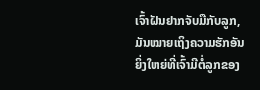ເຈົ້າຝັນຢາກຈັບມືກັບລູກ, ມັນໝາຍເຖິງຄວາມຮັກອັນຍິ່ງໃຫຍ່ທີ່ເຈົ້າມີຕໍ່ລູກຂອງ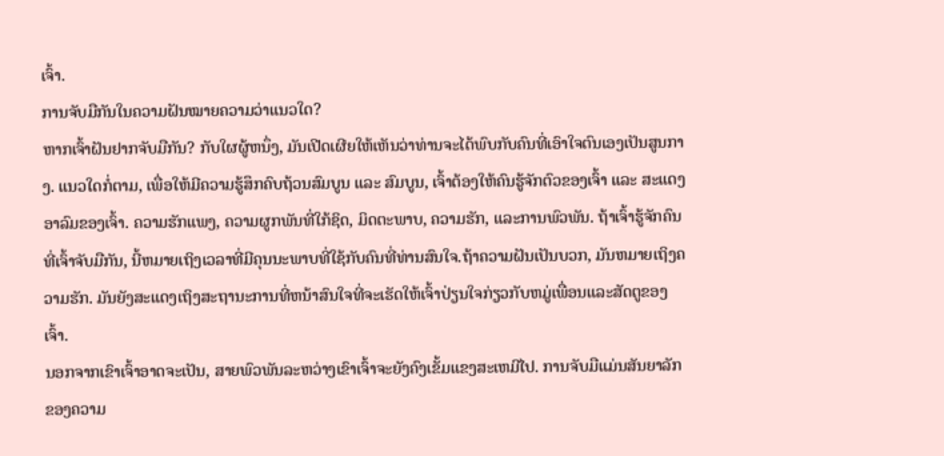ເຈົ້າ.
ການຈັບມືກັນໃນຄວາມຝັນໝາຍຄວາມວ່າແນວໃດ?
ຫາກເຈົ້າຝັນຢາກຈັບມືກັນ? ກັບໃຜຜູ້ຫນຶ່ງ, ມັນເປີດເຜີຍໃຫ້ເຫັນວ່າທ່ານຈະໄດ້ພົບກັບຄົນທີ່ເອົາໃຈຕົນເອງເປັນສູນກາງ. ແນວໃດກໍ່ຕາມ, ເພື່ອໃຫ້ມີຄວາມຮູ້ສຶກຄົບຖ້ວນສົມບູນ ແລະ ສົມບູນ, ເຈົ້າຕ້ອງໃຫ້ຄົນຮູ້ຈັກຕົວຂອງເຈົ້າ ແລະ ສະແດງອາລົມຂອງເຈົ້າ. ຄວາມຮັກແພງ, ຄວາມຜູກພັນທີ່ໃກ້ຊິດ, ມິດຕະພາບ, ຄວາມຮັກ, ແລະການພົວພັນ. ຖ້າເຈົ້າຮູ້ຈັກຄົນທີ່ເຈົ້າຈັບມືກັນ, ນີ້ຫມາຍເຖິງເວລາທີ່ມີຄຸນນະພາບທີ່ໃຊ້ກັບຄົນທີ່ທ່ານສົນໃຈ.ຖ້າຄວາມຝັນເປັນບວກ, ມັນຫມາຍເຖິງຄວາມຮັກ. ມັນຍັງສະແດງເຖິງສະຖານະການທີ່ຫນ້າສົນໃຈທີ່ຈະເຮັດໃຫ້ເຈົ້າປ່ຽນໃຈກ່ຽວກັບຫມູ່ເພື່ອນແລະສັດຕູຂອງເຈົ້າ.
ນອກຈາກເຂົາເຈົ້າອາດຈະເປັນ, ສາຍພົວພັນລະຫວ່າງເຂົາເຈົ້າຈະຍັງຄົງເຂັ້ມແຂງສະເຫມີໄປ. ການຈັບມືແມ່ນສັນຍາລັກຂອງຄວາມ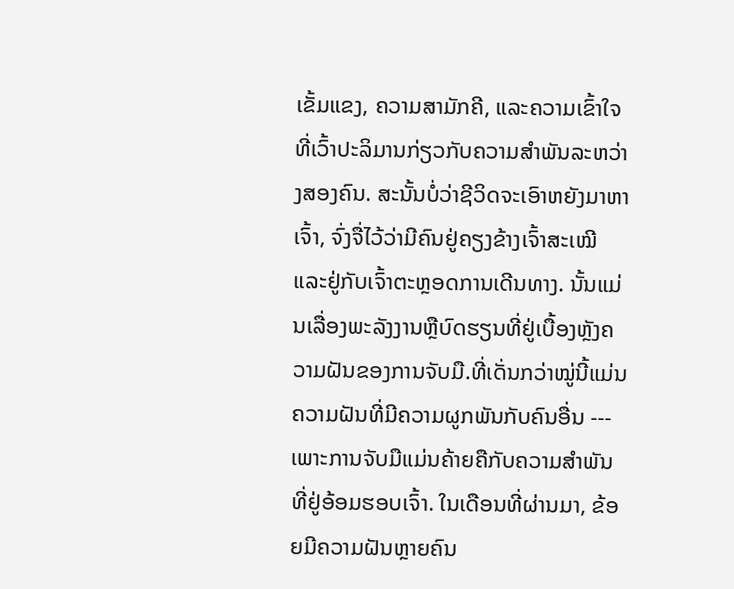ເຂັ້ມແຂງ, ຄວາມສາມັກຄີ, ແລະຄວາມເຂົ້າໃຈທີ່ເວົ້າປະລິມານກ່ຽວກັບຄວາມສໍາພັນລະຫວ່າງສອງຄົນ. ສະນັ້ນບໍ່ວ່າຊີວິດຈະເອົາຫຍັງມາຫາເຈົ້າ, ຈົ່ງຈື່ໄວ້ວ່າມີຄົນຢູ່ຄຽງຂ້າງເຈົ້າສະເໝີ ແລະຢູ່ກັບເຈົ້າຕະຫຼອດການເດີນທາງ. ນັ້ນແມ່ນເລື່ອງພະລັງງານຫຼືບົດຮຽນທີ່ຢູ່ເບື້ອງຫຼັງຄວາມຝັນຂອງການຈັບມື.ທີ່ເດັ່ນກວ່າໝູ່ນີ້ແມ່ນຄວາມຝັນທີ່ມີຄວາມຜູກພັນກັບຄົນອື່ນ --- ເພາະການຈັບມືແມ່ນຄ້າຍຄືກັບຄວາມສຳພັນທີ່ຢູ່ອ້ອມຮອບເຈົ້າ. ໃນເດືອນທີ່ຜ່ານມາ, ຂ້ອຍມີຄວາມຝັນຫຼາຍຄົນ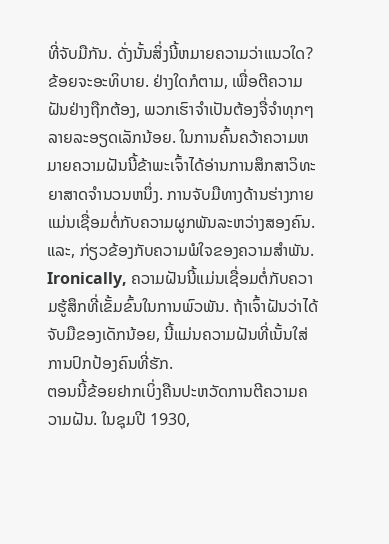ທີ່ຈັບມືກັນ. ດັ່ງນັ້ນສິ່ງນີ້ຫມາຍຄວາມວ່າແນວໃດ? ຂ້ອຍຈະອະທິບາຍ. ຢ່າງໃດກໍຕາມ, ເພື່ອຕີຄວາມຝັນຢ່າງຖືກຕ້ອງ, ພວກເຮົາຈໍາເປັນຕ້ອງຈື່ຈໍາທຸກໆລາຍລະອຽດເລັກນ້ອຍ. ໃນການຄົ້ນຄວ້າຄວາມຫມາຍຄວາມຝັນນີ້ຂ້າພະເຈົ້າໄດ້ອ່ານການສຶກສາວິທະຍາສາດຈໍານວນຫນຶ່ງ. ການຈັບມືທາງດ້ານຮ່າງກາຍແມ່ນເຊື່ອມຕໍ່ກັບຄວາມຜູກພັນລະຫວ່າງສອງຄົນ. ແລະ, ກ່ຽວຂ້ອງກັບຄວາມພໍໃຈຂອງຄວາມສໍາພັນ. Ironically, ຄວາມຝັນນີ້ແມ່ນເຊື່ອມຕໍ່ກັບຄວາມຮູ້ສຶກທີ່ເຂັ້ມຂົ້ນໃນການພົວພັນ. ຖ້າເຈົ້າຝັນວ່າໄດ້ຈັບມືຂອງເດັກນ້ອຍ, ນີ້ແມ່ນຄວາມຝັນທີ່ເນັ້ນໃສ່ການປົກປ້ອງຄົນທີ່ຮັກ.
ຕອນນີ້ຂ້ອຍຢາກເບິ່ງຄືນປະຫວັດການຕີຄວາມຄວາມຝັນ. ໃນຊຸມປີ 1930,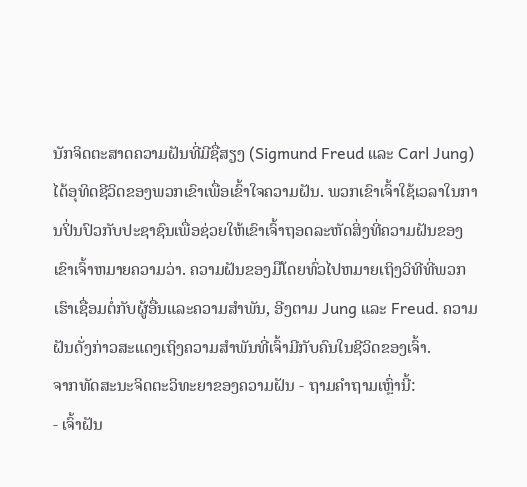ນັກຈິດຕະສາດຄວາມຝັນທີ່ມີຊື່ສຽງ (Sigmund Freud ແລະ Carl Jung) ໄດ້ອຸທິດຊີວິດຂອງພວກເຂົາເພື່ອເຂົ້າໃຈຄວາມຝັນ. ພວກເຂົາເຈົ້າໃຊ້ເວລາໃນການປິ່ນປົວກັບປະຊາຊົນເພື່ອຊ່ວຍໃຫ້ເຂົາເຈົ້າຖອດລະຫັດສິ່ງທີ່ຄວາມຝັນຂອງເຂົາເຈົ້າຫມາຍຄວາມວ່າ. ຄວາມຝັນຂອງມືໂດຍທົ່ວໄປຫມາຍເຖິງວິທີທີ່ພວກເຮົາເຊື່ອມຕໍ່ກັບຜູ້ອື່ນແລະຄວາມສໍາພັນ, ອີງຕາມ Jung ແລະ Freud. ຄວາມຝັນດັ່ງກ່າວສະແດງເຖິງຄວາມສຳພັນທີ່ເຈົ້າມີກັບຄົນໃນຊີວິດຂອງເຈົ້າ.
ຈາກທັດສະນະຈິດຕະວິທະຍາຂອງຄວາມຝັນ - ຖາມຄຳຖາມເຫຼົ່ານີ້:
- ເຈົ້າຝັນ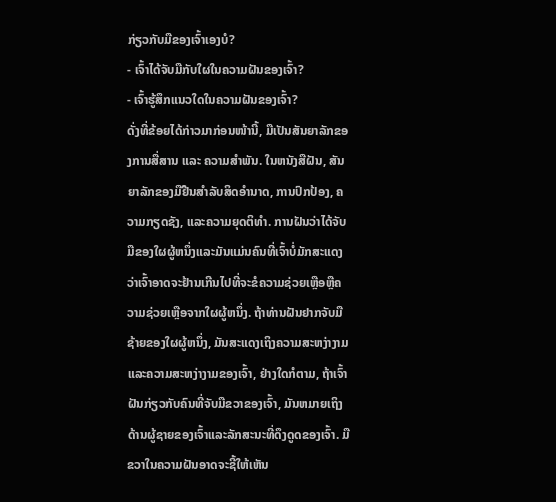ກ່ຽວກັບມືຂອງເຈົ້າເອງບໍ?
- ເຈົ້າໄດ້ຈັບມືກັບໃຜໃນຄວາມຝັນຂອງເຈົ້າ?
- ເຈົ້າຮູ້ສຶກແນວໃດໃນຄວາມຝັນຂອງເຈົ້າ?
ດັ່ງທີ່ຂ້ອຍໄດ້ກ່າວມາກ່ອນໜ້ານີ້, ມືເປັນສັນຍາລັກຂອງການສື່ສານ ແລະ ຄວາມສຳພັນ. ໃນຫນັງສືຝັນ, ສັນຍາລັກຂອງມືຢືນສໍາລັບສິດອໍານາດ, ການປົກປ້ອງ, ຄວາມກຽດຊັງ, ແລະຄວາມຍຸດຕິທໍາ. ການຝັນວ່າໄດ້ຈັບມືຂອງໃຜຜູ້ຫນຶ່ງແລະມັນແມ່ນຄົນທີ່ເຈົ້າບໍ່ມັກສະແດງວ່າເຈົ້າອາດຈະຢ້ານເກີນໄປທີ່ຈະຂໍຄວາມຊ່ວຍເຫຼືອຫຼືຄວາມຊ່ວຍເຫຼືອຈາກໃຜຜູ້ຫນຶ່ງ. ຖ້າທ່ານຝັນຢາກຈັບມືຊ້າຍຂອງໃຜຜູ້ຫນຶ່ງ, ມັນສະແດງເຖິງຄວາມສະຫງ່າງາມແລະຄວາມສະຫງ່າງາມຂອງເຈົ້າ, ຢ່າງໃດກໍຕາມ, ຖ້າເຈົ້າຝັນກ່ຽວກັບຄົນທີ່ຈັບມືຂວາຂອງເຈົ້າ, ມັນຫມາຍເຖິງດ້ານຜູ້ຊາຍຂອງເຈົ້າແລະລັກສະນະທີ່ດຶງດູດຂອງເຈົ້າ. ມືຂວາໃນຄວາມຝັນອາດຈະຊີ້ໃຫ້ເຫັນ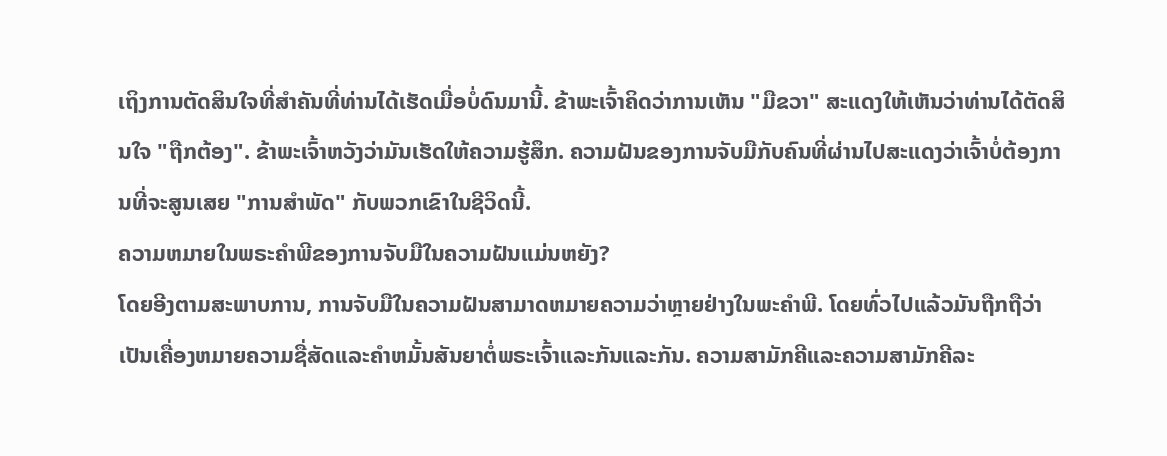ເຖິງການຕັດສິນໃຈທີ່ສໍາຄັນທີ່ທ່ານໄດ້ເຮັດເມື່ອບໍ່ດົນມານີ້. ຂ້າພະເຈົ້າຄິດວ່າການເຫັນ "ມືຂວາ" ສະແດງໃຫ້ເຫັນວ່າທ່ານໄດ້ຕັດສິນໃຈ "ຖືກຕ້ອງ". ຂ້າພະເຈົ້າຫວັງວ່າມັນເຮັດໃຫ້ຄວາມຮູ້ສຶກ. ຄວາມຝັນຂອງການຈັບມືກັບຄົນທີ່ຜ່ານໄປສະແດງວ່າເຈົ້າບໍ່ຕ້ອງການທີ່ຈະສູນເສຍ "ການສໍາພັດ" ກັບພວກເຂົາໃນຊີວິດນີ້.
ຄວາມຫມາຍໃນພຣະຄໍາພີຂອງການຈັບມືໃນຄວາມຝັນແມ່ນຫຍັງ?
ໂດຍອີງຕາມສະພາບການ, ການຈັບມືໃນຄວາມຝັນສາມາດຫມາຍຄວາມວ່າຫຼາຍຢ່າງໃນພະຄໍາພີ. ໂດຍທົ່ວໄປແລ້ວມັນຖືກຖືວ່າເປັນເຄື່ອງຫມາຍຄວາມຊື່ສັດແລະຄໍາຫມັ້ນສັນຍາຕໍ່ພຣະເຈົ້າແລະກັນແລະກັນ. ຄວາມສາມັກຄີແລະຄວາມສາມັກຄີລະ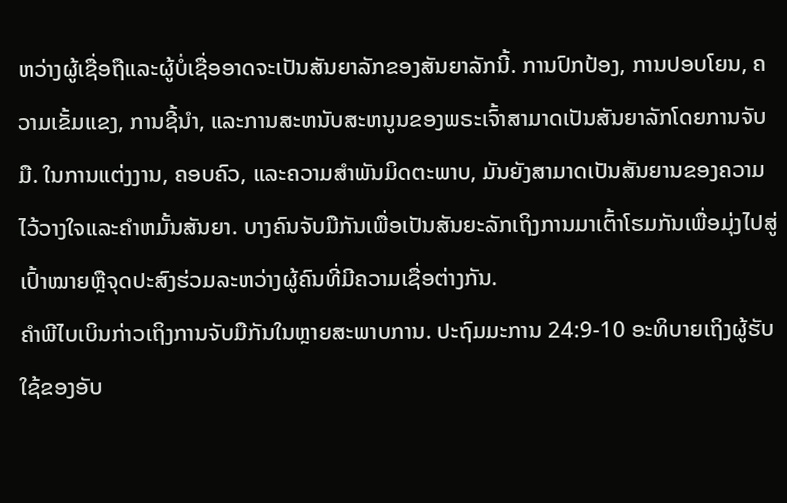ຫວ່າງຜູ້ເຊື່ອຖືແລະຜູ້ບໍ່ເຊື່ອອາດຈະເປັນສັນຍາລັກຂອງສັນຍາລັກນີ້. ການປົກປ້ອງ, ການປອບໂຍນ, ຄວາມເຂັ້ມແຂງ, ການຊີ້ນໍາ, ແລະການສະຫນັບສະຫນູນຂອງພຣະເຈົ້າສາມາດເປັນສັນຍາລັກໂດຍການຈັບມື. ໃນການແຕ່ງງານ, ຄອບຄົວ, ແລະຄວາມສໍາພັນມິດຕະພາບ, ມັນຍັງສາມາດເປັນສັນຍານຂອງຄວາມໄວ້ວາງໃຈແລະຄໍາຫມັ້ນສັນຍາ. ບາງຄົນຈັບມືກັນເພື່ອເປັນສັນຍະລັກເຖິງການມາເຕົ້າໂຮມກັນເພື່ອມຸ່ງໄປສູ່ເປົ້າໝາຍຫຼືຈຸດປະສົງຮ່ວມລະຫວ່າງຜູ້ຄົນທີ່ມີຄວາມເຊື່ອຕ່າງກັນ.
ຄຳພີໄບເບິນກ່າວເຖິງການຈັບມືກັນໃນຫຼາຍສະພາບການ. ປະຖົມມະການ 24:9-10 ອະທິບາຍເຖິງຜູ້ຮັບໃຊ້ຂອງອັບ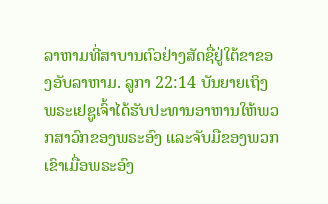ລາຫາມທີ່ສາບານຕົວຢ່າງສັດຊື່ຢູ່ໃຕ້ຂາຂອງອັບລາຫາມ. ລູກາ 22:14 ບັນຍາຍເຖິງພຣະເຢຊູເຈົ້າໄດ້ຮັບປະທານອາຫານໃຫ້ພວກສາວົກຂອງພຣະອົງ ແລະຈັບມືຂອງພວກເຂົາເມື່ອພຣະອົງ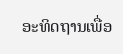ອະທິດຖານເພື່ອ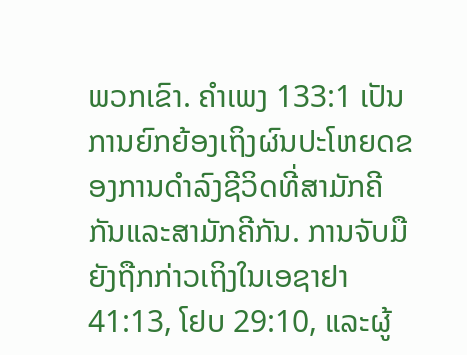ພວກເຂົາ. ຄຳເພງ 133:1 ເປັນການຍົກຍ້ອງເຖິງຜົນປະໂຫຍດຂອງການດຳລົງຊີວິດທີ່ສາມັກຄີກັນແລະສາມັກຄີກັນ. ການຈັບມືຍັງຖືກກ່າວເຖິງໃນເອຊາຢາ 41:13, ໂຢບ 29:10, ແລະຜູ້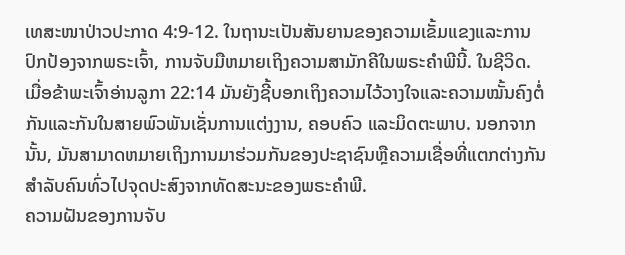ເທສະໜາປ່າວປະກາດ 4:9-12. ໃນຖານະເປັນສັນຍານຂອງຄວາມເຂັ້ມແຂງແລະການປົກປ້ອງຈາກພຣະເຈົ້າ, ການຈັບມືຫມາຍເຖິງຄວາມສາມັກຄີໃນພຣະຄໍາພີນີ້. ໃນຊີວິດ. ເມື່ອຂ້າພະເຈົ້າອ່ານລູກາ 22:14 ມັນຍັງຊີ້ບອກເຖິງຄວາມໄວ້ວາງໃຈແລະຄວາມໝັ້ນຄົງຕໍ່ກັນແລະກັນໃນສາຍພົວພັນເຊັ່ນການແຕ່ງງານ, ຄອບຄົວ ແລະມິດຕະພາບ. ນອກຈາກນັ້ນ, ມັນສາມາດຫມາຍເຖິງການມາຮ່ວມກັນຂອງປະຊາຊົນຫຼືຄວາມເຊື່ອທີ່ແຕກຕ່າງກັນສໍາລັບຄົນທົ່ວໄປຈຸດປະສົງຈາກທັດສະນະຂອງພຣະຄໍາພີ.
ຄວາມຝັນຂອງການຈັບ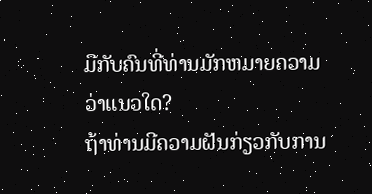ມືກັບຄົນທີ່ທ່ານມັກຫມາຍຄວາມວ່າແນວໃດ?
ຖ້າທ່ານມີຄວາມຝັນກ່ຽວກັບການ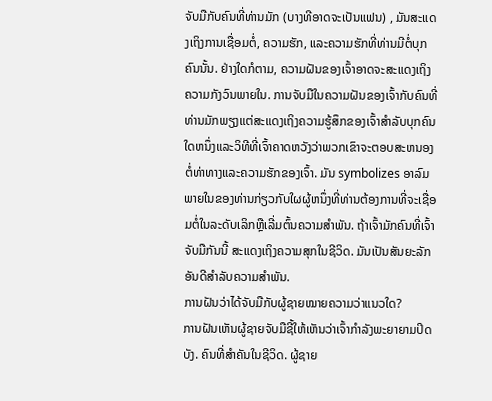ຈັບມືກັບຄົນທີ່ທ່ານມັກ (ບາງທີອາດຈະເປັນແຟນ) , ມັນສະແດງເຖິງການເຊື່ອມຕໍ່, ຄວາມຮັກ, ແລະຄວາມຮັກທີ່ທ່ານມີຕໍ່ບຸກຄົນນັ້ນ. ຢ່າງໃດກໍຕາມ, ຄວາມຝັນຂອງເຈົ້າອາດຈະສະແດງເຖິງຄວາມກັງວົນພາຍໃນ. ການຈັບມືໃນຄວາມຝັນຂອງເຈົ້າກັບຄົນທີ່ທ່ານມັກພຽງແຕ່ສະແດງເຖິງຄວາມຮູ້ສຶກຂອງເຈົ້າສໍາລັບບຸກຄົນໃດຫນຶ່ງແລະວິທີທີ່ເຈົ້າຄາດຫວັງວ່າພວກເຂົາຈະຕອບສະຫນອງຕໍ່ທ່າທາງແລະຄວາມຮັກຂອງເຈົ້າ. ມັນ symbolizes ອາລົມພາຍໃນຂອງທ່ານກ່ຽວກັບໃຜຜູ້ຫນຶ່ງທີ່ທ່ານຕ້ອງການທີ່ຈະເຊື່ອມຕໍ່ໃນລະດັບເລິກຫຼືເລີ່ມຕົ້ນຄວາມສໍາພັນ. ຖ້າເຈົ້າມັກຄົນທີ່ເຈົ້າຈັບມືກັນນີ້ ສະແດງເຖິງຄວາມສຸກໃນຊີວິດ. ມັນເປັນສັນຍະລັກອັນດີສຳລັບຄວາມສຳພັນ.
ການຝັນວ່າໄດ້ຈັບມືກັບຜູ້ຊາຍໝາຍຄວາມວ່າແນວໃດ?
ການຝັນເຫັນຜູ້ຊາຍຈັບມືຊີ້ໃຫ້ເຫັນວ່າເຈົ້າກຳລັງພະຍາຍາມປິດບັງ. ຄົນທີ່ສໍາຄັນໃນຊີວິດ. ຜູ້ຊາຍ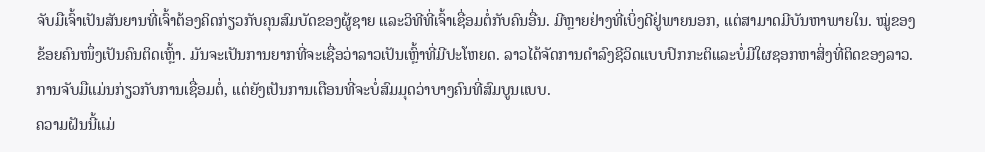ຈັບມືເຈົ້າເປັນສັນຍານທີ່ເຈົ້າຕ້ອງຄິດກ່ຽວກັບຄຸນສົມບັດຂອງຜູ້ຊາຍ ແລະວິທີທີ່ເຈົ້າເຊື່ອມຕໍ່ກັບຄົນອື່ນ. ມີຫຼາຍຢ່າງທີ່ເບິ່ງດີຢູ່ພາຍນອກ, ແຕ່ສາມາດມີບັນຫາພາຍໃນ. ໝູ່ຂອງຂ້ອຍຄົນໜຶ່ງເປັນຄົນຕິດເຫຼົ້າ. ມັນຈະເປັນການຍາກທີ່ຈະເຊື່ອວ່າລາວເປັນເຫຼົ້າທີ່ມີປະໂຫຍດ. ລາວໄດ້ຈັດການດໍາລົງຊີວິດແບບປົກກະຕິແລະບໍ່ມີໃຜຊອກຫາສິ່ງທີ່ຕິດຂອງລາວ. ການຈັບມືແມ່ນກ່ຽວກັບການເຊື່ອມຕໍ່, ແຕ່ຍັງເປັນການເຕືອນທີ່ຈະບໍ່ສົມມຸດວ່າບາງຄົນທີ່ສົມບູນແບບ.
ຄວາມຝັນນີ້ແມ່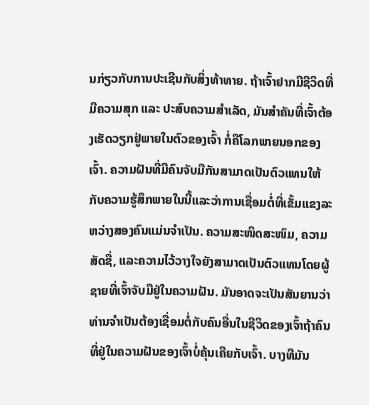ນກ່ຽວກັບການປະເຊີນກັບສິ່ງທ້າທາຍ. ຖ້າເຈົ້າຢາກມີຊີວິດທີ່ມີຄວາມສຸກ ແລະ ປະສົບຄວາມສຳເລັດ, ມັນສຳຄັນທີ່ເຈົ້າຕ້ອງເຮັດວຽກຢູ່ພາຍໃນຕົວຂອງເຈົ້າ ກໍ່ຄືໂລກພາຍນອກຂອງເຈົ້າ. ຄວາມຝັນທີ່ມີຄົນຈັບມືກັນສາມາດເປັນຕົວແທນໃຫ້ກັບຄວາມຮູ້ສຶກພາຍໃນນີ້ແລະວ່າການເຊື່ອມຕໍ່ທີ່ເຂັ້ມແຂງລະຫວ່າງສອງຄົນແມ່ນຈໍາເປັນ. ຄວາມສະໜິດສະໜົມ, ຄວາມສັດຊື່, ແລະຄວາມໄວ້ວາງໃຈຍັງສາມາດເປັນຕົວແທນໂດຍຜູ້ຊາຍທີ່ເຈົ້າຈັບມືຢູ່ໃນຄວາມຝັນ. ມັນອາດຈະເປັນສັນຍານວ່າທ່ານຈໍາເປັນຕ້ອງເຊື່ອມຕໍ່ກັບຄົນອື່ນໃນຊີວິດຂອງເຈົ້າຖ້າຄົນທີ່ຢູ່ໃນຄວາມຝັນຂອງເຈົ້າບໍ່ຄຸ້ນເຄີຍກັບເຈົ້າ. ບາງທີມັນ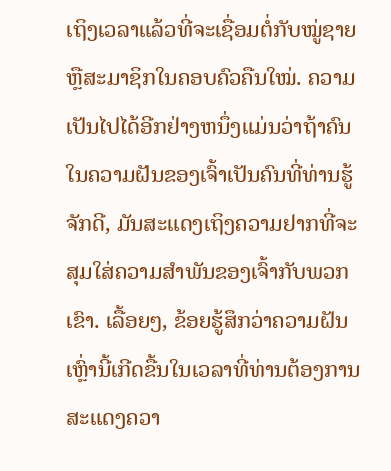ເຖິງເວລາແລ້ວທີ່ຈະເຊື່ອມຕໍ່ກັບໝູ່ຊາຍ ຫຼືສະມາຊິກໃນຄອບຄົວຄືນໃໝ່. ຄວາມເປັນໄປໄດ້ອີກຢ່າງຫນຶ່ງແມ່ນວ່າຖ້າຄົນໃນຄວາມຝັນຂອງເຈົ້າເປັນຄົນທີ່ທ່ານຮູ້ຈັກດີ, ມັນສະແດງເຖິງຄວາມຢາກທີ່ຈະສຸມໃສ່ຄວາມສໍາພັນຂອງເຈົ້າກັບພວກເຂົາ. ເລື້ອຍໆ, ຂ້ອຍຮູ້ສຶກວ່າຄວາມຝັນເຫຼົ່ານີ້ເກີດຂື້ນໃນເວລາທີ່ທ່ານຕ້ອງການສະແດງຄວາ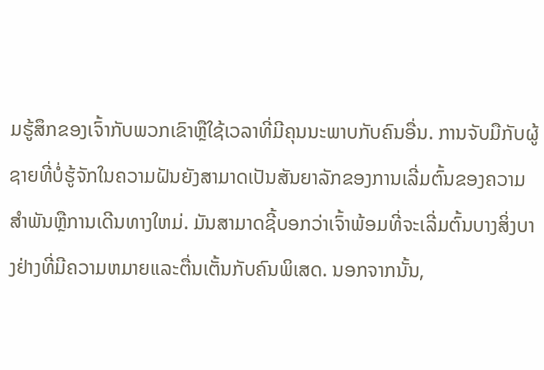ມຮູ້ສຶກຂອງເຈົ້າກັບພວກເຂົາຫຼືໃຊ້ເວລາທີ່ມີຄຸນນະພາບກັບຄົນອື່ນ. ການຈັບມືກັບຜູ້ຊາຍທີ່ບໍ່ຮູ້ຈັກໃນຄວາມຝັນຍັງສາມາດເປັນສັນຍາລັກຂອງການເລີ່ມຕົ້ນຂອງຄວາມສໍາພັນຫຼືການເດີນທາງໃຫມ່. ມັນສາມາດຊີ້ບອກວ່າເຈົ້າພ້ອມທີ່ຈະເລີ່ມຕົ້ນບາງສິ່ງບາງຢ່າງທີ່ມີຄວາມຫມາຍແລະຕື່ນເຕັ້ນກັບຄົນພິເສດ. ນອກຈາກນັ້ນ,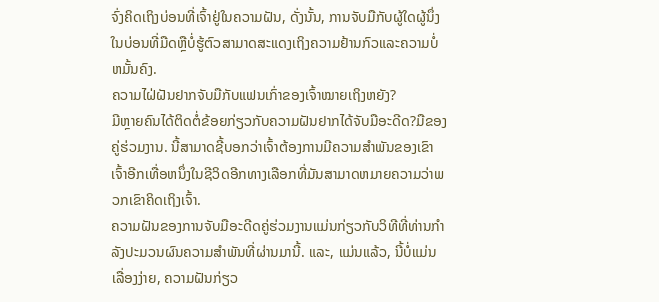ຈົ່ງຄິດເຖິງບ່ອນທີ່ເຈົ້າຢູ່ໃນຄວາມຝັນ, ດັ່ງນັ້ນ, ການຈັບມືກັບຜູ້ໃດຜູ້ນຶ່ງໃນບ່ອນທີ່ມືດຫຼືບໍ່ຮູ້ຕົວສາມາດສະແດງເຖິງຄວາມຢ້ານກົວແລະຄວາມບໍ່ຫມັ້ນຄົງ.
ຄວາມໄຝ່ຝັນຢາກຈັບມືກັບແຟນເກົ່າຂອງເຈົ້າໝາຍເຖິງຫຍັງ?
ມີຫຼາຍຄົນໄດ້ຕິດຕໍ່ຂ້ອຍກ່ຽວກັບຄວາມຝັນຢາກໄດ້ຈັບມືອະດີດ?ມືຂອງຄູ່ຮ່ວມງານ. ນີ້ສາມາດຊີ້ບອກວ່າເຈົ້າຕ້ອງການມີຄວາມສໍາພັນຂອງເຂົາເຈົ້າອີກເທື່ອຫນຶ່ງໃນຊີວິດອີກທາງເລືອກທີ່ມັນສາມາດຫມາຍຄວາມວ່າພວກເຂົາຄິດເຖິງເຈົ້າ.
ຄວາມຝັນຂອງການຈັບມືອະດີດຄູ່ຮ່ວມງານແມ່ນກ່ຽວກັບວິທີທີ່ທ່ານກໍາລັງປະມວນຜົນຄວາມສໍາພັນທີ່ຜ່ານມານີ້. ແລະ, ແມ່ນແລ້ວ, ນີ້ບໍ່ແມ່ນເລື່ອງງ່າຍ, ຄວາມຝັນກ່ຽວ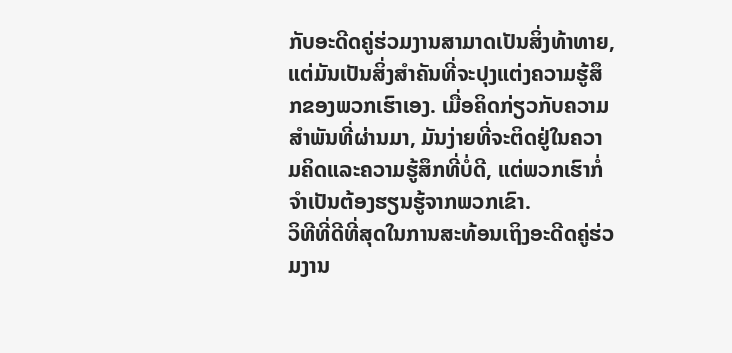ກັບອະດີດຄູ່ຮ່ວມງານສາມາດເປັນສິ່ງທ້າທາຍ, ແຕ່ມັນເປັນສິ່ງສໍາຄັນທີ່ຈະປຸງແຕ່ງຄວາມຮູ້ສຶກຂອງພວກເຮົາເອງ. ເມື່ອຄິດກ່ຽວກັບຄວາມສໍາພັນທີ່ຜ່ານມາ, ມັນງ່າຍທີ່ຈະຕິດຢູ່ໃນຄວາມຄິດແລະຄວາມຮູ້ສຶກທີ່ບໍ່ດີ, ແຕ່ພວກເຮົາກໍ່ຈໍາເປັນຕ້ອງຮຽນຮູ້ຈາກພວກເຂົາ.
ວິທີທີ່ດີທີ່ສຸດໃນການສະທ້ອນເຖິງອະດີດຄູ່ຮ່ວມງານ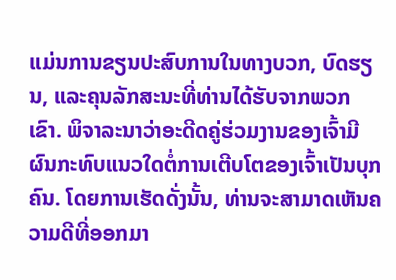ແມ່ນການຂຽນປະສົບການໃນທາງບວກ, ບົດຮຽນ, ແລະຄຸນລັກສະນະທີ່ທ່ານໄດ້ຮັບຈາກພວກເຂົາ. ພິຈາລະນາວ່າອະດີດຄູ່ຮ່ວມງານຂອງເຈົ້າມີຜົນກະທົບແນວໃດຕໍ່ການເຕີບໂຕຂອງເຈົ້າເປັນບຸກຄົນ. ໂດຍການເຮັດດັ່ງນັ້ນ, ທ່ານຈະສາມາດເຫັນຄວາມດີທີ່ອອກມາ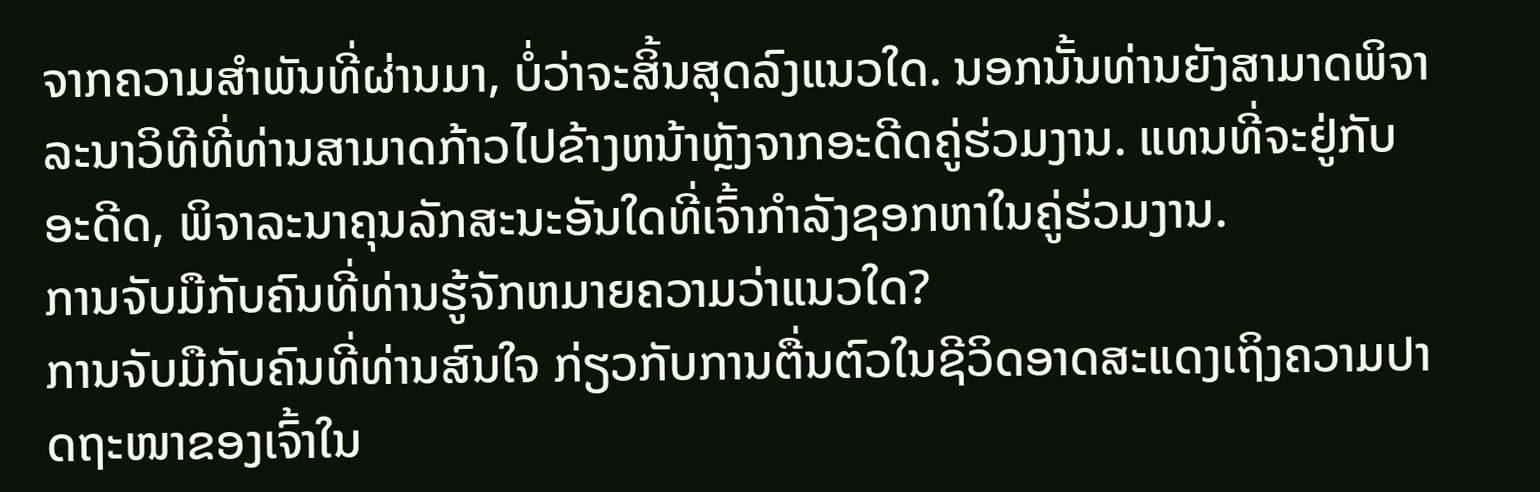ຈາກຄວາມສໍາພັນທີ່ຜ່ານມາ, ບໍ່ວ່າຈະສິ້ນສຸດລົງແນວໃດ. ນອກນັ້ນທ່ານຍັງສາມາດພິຈາລະນາວິທີທີ່ທ່ານສາມາດກ້າວໄປຂ້າງຫນ້າຫຼັງຈາກອະດີດຄູ່ຮ່ວມງານ. ແທນທີ່ຈະຢູ່ກັບອະດີດ, ພິຈາລະນາຄຸນລັກສະນະອັນໃດທີ່ເຈົ້າກໍາລັງຊອກຫາໃນຄູ່ຮ່ວມງານ.
ການຈັບມືກັບຄົນທີ່ທ່ານຮູ້ຈັກຫມາຍຄວາມວ່າແນວໃດ?
ການຈັບມືກັບຄົນທີ່ທ່ານສົນໃຈ ກ່ຽວກັບການຕື່ນຕົວໃນຊີວິດອາດສະແດງເຖິງຄວາມປາດຖະໜາຂອງເຈົ້າໃນ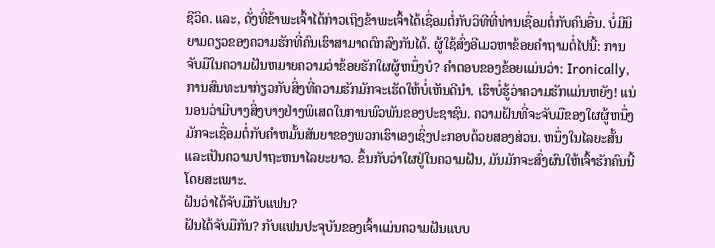ຊີວິດ. ແລະ, ດັ່ງທີ່ຂ້າພະເຈົ້າໄດ້ກ່າວເຖິງຂ້າພະເຈົ້າໄດ້ເຊື່ອມຕໍ່ກັບວິທີທີ່ທ່ານເຊື່ອມຕໍ່ກັບຄົນອື່ນ. ບໍ່ມີນິຍາມດຽວຂອງຄວາມຮັກທີ່ຄົນເຮົາສາມາດຕົກລົງກັນໄດ້. ຜູ້ໃຊ້ສົ່ງອີເມວຫາຂ້ອຍຄໍາຖາມຕໍ່ໄປນີ້: ການຈັບມືໃນຄວາມຝັນຫມາຍຄວາມວ່າຂ້ອຍຮັກໃຜຜູ້ຫນຶ່ງບໍ? ຄໍາຕອບຂອງຂ້ອຍແມ່ນວ່າ: Ironically, ການສົນທະນາກ່ຽວກັບສິ່ງທີ່ຄວາມຮັກມັກຈະເຮັດໃຫ້ບໍ່ເຫັນດີນໍາ. ເຮົາບໍ່ຮູ້ວ່າຄວາມຮັກແມ່ນຫຍັງ! ແນ່ນອນວ່າມີບາງສິ່ງບາງຢ່າງພິເສດໃນການພົວພັນຂອງປະຊາຊົນ. ຄວາມຝັນທີ່ຈະຈັບມືຂອງໃຜຜູ້ຫນຶ່ງມັກຈະເຊື່ອມຕໍ່ກັບຄໍາຫມັ້ນສັນຍາຂອງພວກເຮົາເອງເຊິ່ງປະກອບດ້ວຍສອງສ່ວນ. ຫນຶ່ງໃນໄລຍະສັ້ນແລະເປັນຄວາມປາຖະຫນາໄລຍະຍາວ. ຂຶ້ນກັບວ່າໃຜຢູ່ໃນຄວາມຝັນ, ມັນມັກຈະສົ່ງຜົນໃຫ້ເຈົ້າຮັກຄົນນີ້ໂດຍສະເພາະ.
ຝັນວ່າໄດ້ຈັບມືກັບແຟນ?
ຝັນໄດ້ຈັບມືກັນ? ກັບແຟນປະຈຸບັນຂອງເຈົ້າແມ່ນຄວາມຝັນແບບ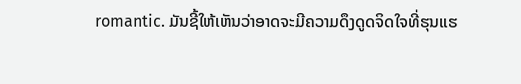romantic. ມັນຊີ້ໃຫ້ເຫັນວ່າອາດຈະມີຄວາມດຶງດູດຈິດໃຈທີ່ຮຸນແຮ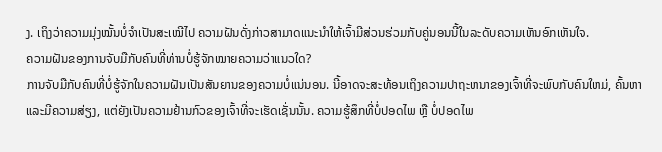ງ. ເຖິງວ່າຄວາມມຸ່ງໝັ້ນບໍ່ຈຳເປັນສະເໝີໄປ ຄວາມຝັນດັ່ງກ່າວສາມາດແນະນຳໃຫ້ເຈົ້າມີສ່ວນຮ່ວມກັບຄູ່ນອນນີ້ໃນລະດັບຄວາມເຫັນອົກເຫັນໃຈ.
ຄວາມຝັນຂອງການຈັບມືກັບຄົນທີ່ທ່ານບໍ່ຮູ້ຈັກໝາຍຄວາມວ່າແນວໃດ?
ການຈັບມືກັບຄົນທີ່ບໍ່ຮູ້ຈັກໃນຄວາມຝັນເປັນສັນຍານຂອງຄວາມບໍ່ແນ່ນອນ. ນີ້ອາດຈະສະທ້ອນເຖິງຄວາມປາຖະຫນາຂອງເຈົ້າທີ່ຈະພົບກັບຄົນໃຫມ່, ຄົ້ນຫາແລະມີຄວາມສ່ຽງ, ແຕ່ຍັງເປັນຄວາມຢ້ານກົວຂອງເຈົ້າທີ່ຈະເຮັດເຊັ່ນນັ້ນ. ຄວາມຮູ້ສຶກທີ່ບໍ່ປອດໄພ ຫຼື ບໍ່ປອດໄພ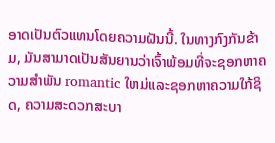ອາດເປັນຕົວແທນໂດຍຄວາມຝັນນີ້. ໃນທາງກົງກັນຂ້າມ, ມັນສາມາດເປັນສັນຍານວ່າເຈົ້າພ້ອມທີ່ຈະຊອກຫາຄວາມສໍາພັນ romantic ໃຫມ່ແລະຊອກຫາຄວາມໃກ້ຊິດ, ຄວາມສະດວກສະບາ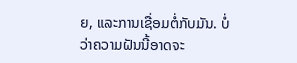ຍ, ແລະການເຊື່ອມຕໍ່ກັບມັນ. ບໍ່ວ່າຄວາມຝັນນີ້ອາດຈະ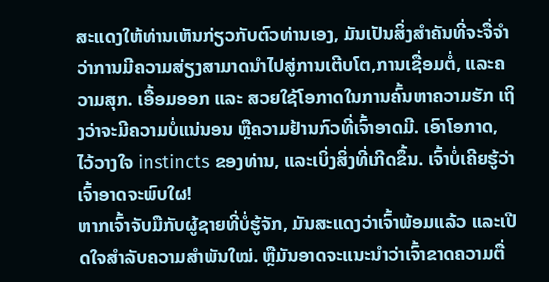ສະແດງໃຫ້ທ່ານເຫັນກ່ຽວກັບຕົວທ່ານເອງ, ມັນເປັນສິ່ງສໍາຄັນທີ່ຈະຈື່ຈໍາວ່າການມີຄວາມສ່ຽງສາມາດນໍາໄປສູ່ການເຕີບໂຕ,ການເຊື່ອມຕໍ່, ແລະຄວາມສຸກ. ເອື້ອມອອກ ແລະ ສວຍໃຊ້ໂອກາດໃນການຄົ້ນຫາຄວາມຮັກ ເຖິງວ່າຈະມີຄວາມບໍ່ແນ່ນອນ ຫຼືຄວາມຢ້ານກົວທີ່ເຈົ້າອາດມີ. ເອົາໂອກາດ, ໄວ້ວາງໃຈ instincts ຂອງທ່ານ, ແລະເບິ່ງສິ່ງທີ່ເກີດຂຶ້ນ. ເຈົ້າບໍ່ເຄີຍຮູ້ວ່າເຈົ້າອາດຈະພົບໃຜ!
ຫາກເຈົ້າຈັບມືກັບຜູ້ຊາຍທີ່ບໍ່ຮູ້ຈັກ, ມັນສະແດງວ່າເຈົ້າພ້ອມແລ້ວ ແລະເປີດໃຈສຳລັບຄວາມສຳພັນໃໝ່. ຫຼືມັນອາດຈະແນະນໍາວ່າເຈົ້າຂາດຄວາມຕື່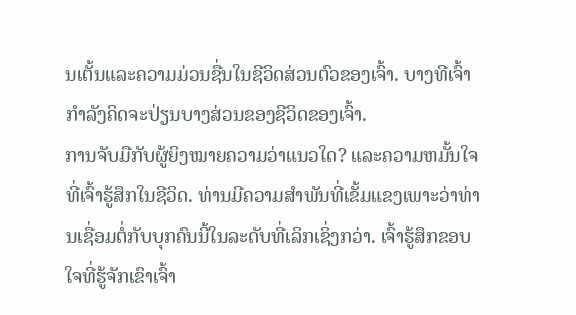ນເຕັ້ນແລະຄວາມມ່ວນຊື່ນໃນຊີວິດສ່ວນຕົວຂອງເຈົ້າ. ບາງທີເຈົ້າກຳລັງຄິດຈະປ່ຽນບາງສ່ວນຂອງຊີວິດຂອງເຈົ້າ.
ການຈັບມືກັບຜູ້ຍິງໝາຍຄວາມວ່າແນວໃດ? ແລະຄວາມຫມັ້ນໃຈທີ່ເຈົ້າຮູ້ສຶກໃນຊີວິດ. ທ່ານມີຄວາມສໍາພັນທີ່ເຂັ້ມແຂງເພາະວ່າທ່ານເຊື່ອມຕໍ່ກັບບຸກຄົນນີ້ໃນລະດັບທີ່ເລິກເຊິ່ງກວ່າ. ເຈົ້າຮູ້ສຶກຂອບໃຈທີ່ຮູ້ຈັກເຂົາເຈົ້າ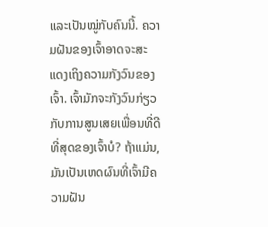ແລະເປັນໝູ່ກັບຄົນນີ້. ຄວາມຝັນຂອງເຈົ້າອາດຈະສະແດງເຖິງຄວາມກັງວົນຂອງເຈົ້າ. ເຈົ້າມັກຈະກັງວົນກ່ຽວກັບການສູນເສຍເພື່ອນທີ່ດີທີ່ສຸດຂອງເຈົ້າບໍ? ຖ້າແມ່ນ, ມັນເປັນເຫດຜົນທີ່ເຈົ້າມີຄວາມຝັນ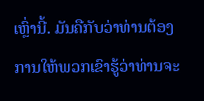ເຫຼົ່ານີ້. ມັນຄືກັບວ່າທ່ານຕ້ອງການໃຫ້ພວກເຂົາຮູ້ວ່າທ່ານຈະ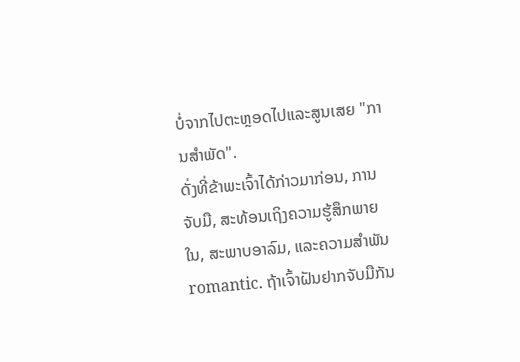ບໍ່ຈາກໄປຕະຫຼອດໄປແລະສູນເສຍ "ການສໍາພັດ".
ດັ່ງທີ່ຂ້າພະເຈົ້າໄດ້ກ່າວມາກ່ອນ, ການຈັບມື, ສະທ້ອນເຖິງຄວາມຮູ້ສຶກພາຍໃນ, ສະພາບອາລົມ, ແລະຄວາມສໍາພັນ romantic. ຖ້າເຈົ້າຝັນຢາກຈັບມືກັນ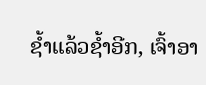ຊໍ້າແລ້ວຊໍ້າອີກ, ເຈົ້າອາ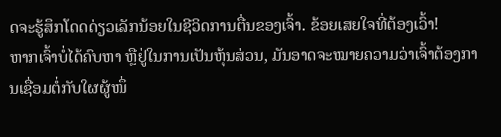ດຈະຮູ້ສຶກໂດດດ່ຽວເລັກນ້ອຍໃນຊີວິດການຕື່ນຂອງເຈົ້າ. ຂ້ອຍເສຍໃຈທີ່ຕ້ອງເວົ້າ!
ຫາກເຈົ້າບໍ່ໄດ້ຄົບຫາ ຫຼືຢູ່ໃນການເປັນຫຸ້ນສ່ວນ, ມັນອາດຈະໝາຍຄວາມວ່າເຈົ້າຕ້ອງການເຊື່ອມຕໍ່ກັບໃຜຜູ້ໜຶ່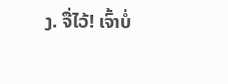ງ. ຈື່ໄວ້! ເຈົ້າບໍ່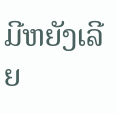ມີຫຍັງເລີຍ